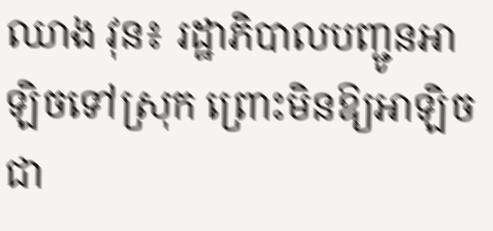ឈាង វុន៖ រដ្ឋាភិបាលបញ្ជូនអាឡិចទៅស្រុក ព្រោះមិនឱ្យអាឡិចជា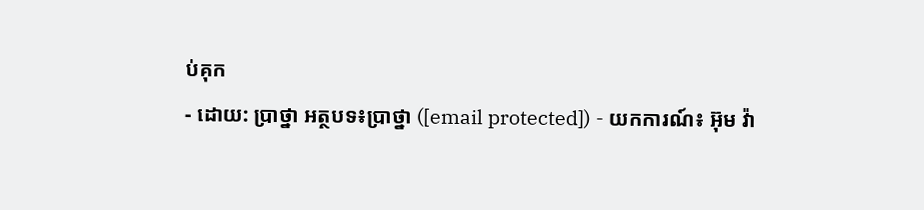ប់គុក
- ដោយ: ប្រាថ្នា អត្ថបទ៖ប្រាថ្នា ([email protected]) - យកការណ៍៖ អ៊ុម វ៉ា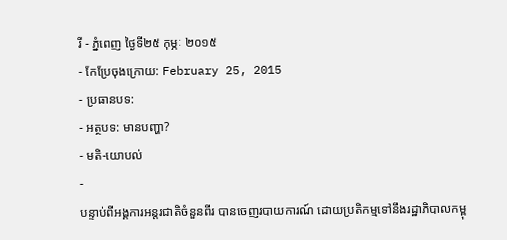រី - ភ្នំពេញ ថ្ងៃទី២៥ កុម្ភៈ ២០១៥
- កែប្រែចុងក្រោយ: February 25, 2015
- ប្រធានបទ:
- អត្ថបទ: មានបញ្ហា?
- មតិ-យោបល់
-
បន្ទាប់ពីអង្គការអន្តរជាតិចំនួនពីរ បានចេញរបាយការណ៍ ដោយប្រតិកម្មទៅនឹងរដ្ឋាភិបាលកម្ពុ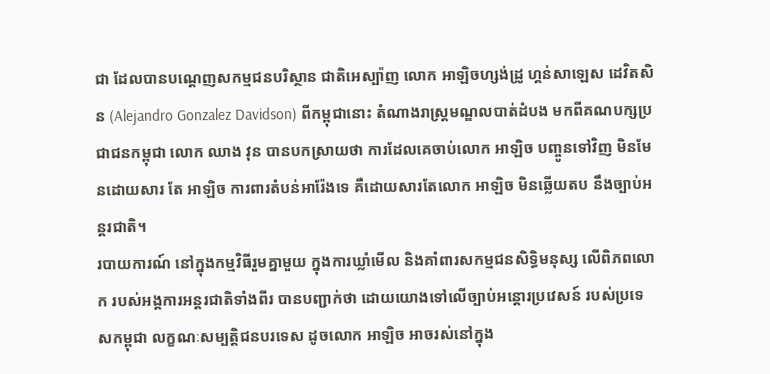ជា ដែលបានបណ្តេញសកម្មជនបរិស្ថាន ជាតិអេស្ប៉ាញ លោក អាឡិចហ្សង់ដ្រូ ហ្គន់សាឡេស ដេវិតសិន (Alejandro Gonzalez Davidson) ពីកម្ពុជានោះ តំណាងរាស្ត្រមណ្ឌលបាត់ដំបង មកពីគណបក្សប្រជាជនកម្ពុជា លោក ឈាង វុន បានបកស្រាយថា ការដែលគេចាប់លោក អាឡិច បញ្ចូនទៅវិញ មិនមែនដោយសារ តែ អាឡិច ការពារតំបន់អារ៉ែងទេ គឺដោយសារតែលោក អាឡិច មិនឆ្លើយតប នឹងច្បាប់អន្តរជាតិ។
របាយការណ៍ នៅក្នុងកម្មវិធីរួមគ្នាមួយ ក្នុងការឃ្លាំមើល និងគាំពារសកម្មជនសិទ្ធិមនុស្ស លើពិភពលោក របស់អង្គការអន្តរជាតិទាំងពីរ បានបញ្ជាក់ថា ដោយយោងទៅលើច្បាប់អន្តោរប្រវេសន៍ របស់ប្រទេសកម្ពុជា លក្ខណៈសម្បត្តិជនបរទេស ដូចលោក អាឡិច អាចរស់នៅក្នុង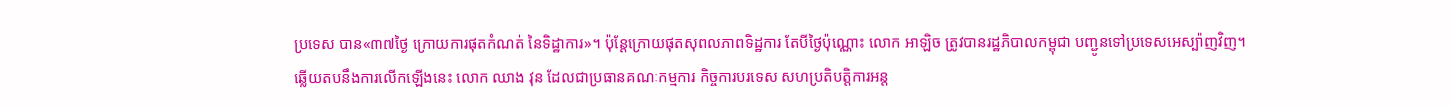ប្រទេស បាន«៣៧ថ្ងៃ ក្រោយការផុតកំណត់ នៃទិដ្ឋាការ»។ ប៉ុន្តែក្រោយផុតសុពលភាពទិដ្ឋការ តែបីថ្ងៃប៉ុណ្ណោះ លោក អាឡិច ត្រូវបានរដ្ឋភិបាលកម្ពុជា បញ្ជូនទៅប្រទេសអេស្ប៉ាញវិញ។
ឆ្លើយតបនឹងការលើកឡើងនេះ លោក ឈាង វុន ដែលជាប្រធានគណៈកម្មការ កិច្ចការបរទេស សហប្រតិបត្តិការអន្ត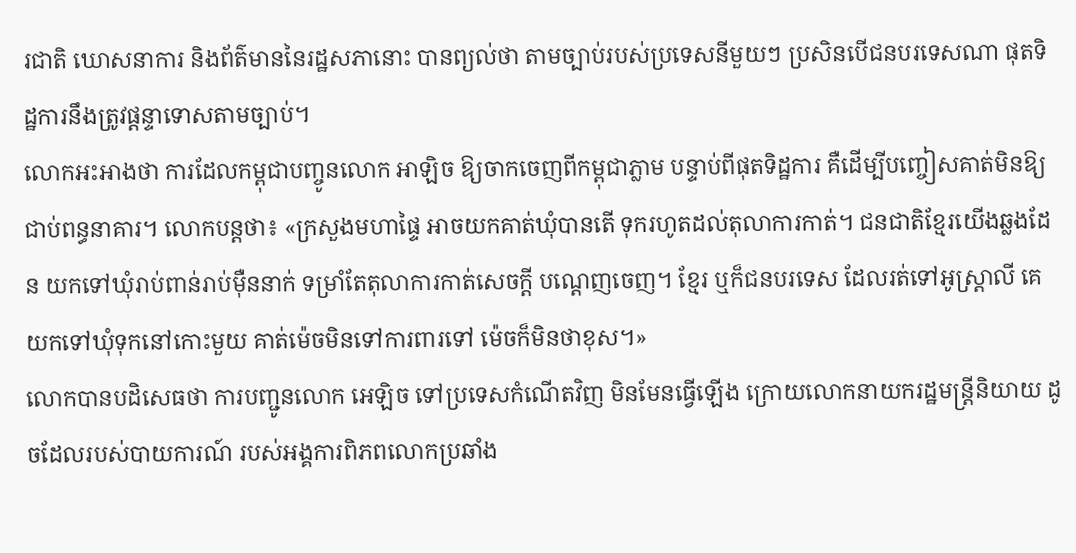រជាតិ ឃោសនាការ និងព័ត៌មាននៃរដ្ឋសភានោះ បានព្យល់ថា តាមច្បាប់របស់ប្រទេសនីមួយៗ ប្រសិនបើជនបរទេសណា ផុតទិដ្ឋការនឹងត្រូវផ្តន្ទាទោសតាមច្បាប់។
លោកអះអាងថា ការដែលកម្ពុជាបញ្ចូនលោក អាឡិច ឱ្យចាកចេញពីកម្ពុជាភ្លាម បន្ទាប់ពីផុតទិដ្ឋការ គឺដើម្បីបញ្ចៀសគាត់មិនឱ្យជាប់ពន្ធនាគារ។ លោកបន្តថា៖ «ក្រសួងមហាផ្ទៃ អាចយកគាត់ឃុំបានតើ ទុករហូតដល់តុលាការកាត់។ ជនជាតិខ្មែរយើងឆ្លងដែន យកទៅឃុំរាប់ពាន់រាប់ម៉ឺននាក់ ទម្រាំតែតុលាការកាត់សេចក្តី បណ្តេញចេញ។ ខ្មែរ ឬក៏ជនបរទេស ដែលរត់ទៅអូស្រ្តាលី គេយកទៅឃុំទុកនៅកោះមួយ គាត់ម៉េចមិនទៅការពារទៅ ម៉េចក៏មិនថាខុស។»
លោកបានបដិសេធថា ការបញ្ជូនលោក អេឡិច ទៅប្រទេសកំណើតវិញ មិនមែនធ្វើឡើង ក្រោយលោកនាយករដ្ឋមន្រ្តីនិយាយ ដូចដែលរបស់បាយការណ៍ របស់អង្គការពិភពលោកប្រឆាំង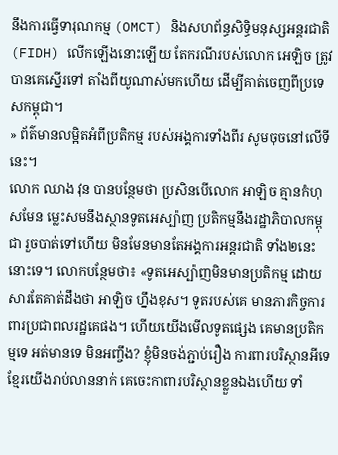នឹងការធ្វើទារុណកម្ម (OMCT) និងសហព័ន្ធសិទ្ធិមនុស្សអន្តរជាតិ (FIDH) លើកឡើងនោះឡើយ តែករណីរបស់លោក អេឡិច ត្រូវបានគេស្នើរទៅ តាំងពីយូណាស់មកហើយ ដើម្បីគាត់ចេញពីប្រទេសកម្ពុជា។
» ព័ត៌មានលម្អិតអំពីប្រតិកម្ម របស់អង្គការទាំងពីរ សូមចុចនៅលើទីនេះ។
លោក ឈាង វុន បានបន្ថែមថា ប្រសិនបើលោក អាឡិច គ្មានកំហុសមែន ម្លេះសមនឹងស្ថានទូតអេស្ប៉ាញ ប្រតិកម្មនឹងរដ្ឋាភិបាលកម្ពុជា រួចបាត់ទៅហើយ មិនមែនមានតែអង្គការអន្តរជាតិ ទាំង២នេះនោះទេ។ លោកបន្ថែមថា៖ «ទូតអេស្ប៉ាញមិនមានប្រតិកម្ម ដោយសារតែគាត់ដឹងថា អាឡិច ហ្នឹងខុស។ ទូតរបស់គេ មានភារកិច្ចការពារប្រជាពលរដ្ឋគេផង។ ហើយយើងមើលទូតផ្សេង គេមានប្រតិកម្មទេ អត់មានទេ មិនអញ្ចឹង? ខ្ញុំមិនចង់ភ្ជាប់រឿង ការពារបរិស្ថានអីទេ ខ្មែរយើងរាប់លាននាក់ គេចេះកាពារបរិស្ថានខ្លួនឯងហើយ ទាំ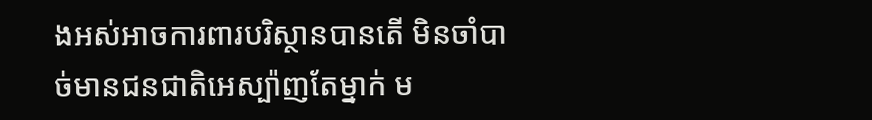ងអស់អាចការពារបរិស្ថានបានតើ មិនចាំបាច់មានជនជាតិអេស្ប៉ាញតែម្នាក់ ម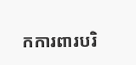កការពារបរិ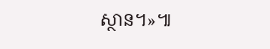ស្ថាន។»៕